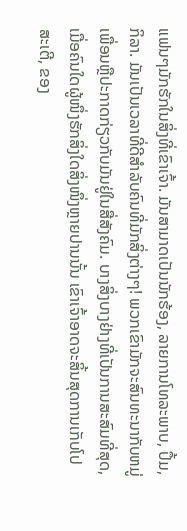ແຟນໆມັກຮັກໃນສິ່ງທີ່ເຂົາເຈົ້າ. ມັນສາມາດເປັນນັກຮ້ອງ, ລາຍການໂທລະພາບ, ປຶ້ມ, ກິລາ. ມັນເປັນເວລາທີ່ດີສໍາລັບຄົນທີ່ມັກສິ່ງຕ່າງໆ! ພວກເຂົາມັກຈະສົນທະນາກັບຫມູ່ເພື່ອນຫຼືປະກາດກ່ຽວກັບມັນຢູ່ໃນສື່ສັງຄົມ. ບາງສິ່ງບາງຢ່າງທີ່ເປັນການສະສົມທີ່ສຸດ, ເມື່ອຄົນໃດຜູ້ໜຶ່ງຮັກສິ່ງໃດສິ່ງໜຶ່ງຫຼາຍປານນັ້ນ ເຂົາເຈົ້າອາດຈະສິ້ນສຸດການເກັບໂປສະເຕີ, ຂອງ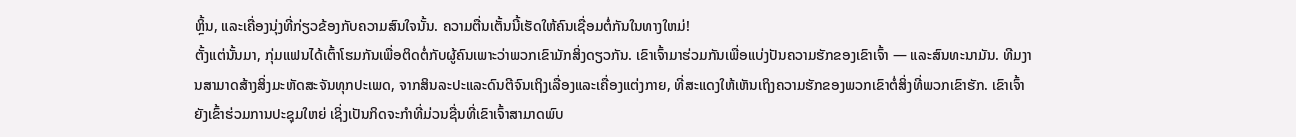ຫຼິ້ນ, ແລະເຄື່ອງນຸ່ງທີ່ກ່ຽວຂ້ອງກັບຄວາມສົນໃຈນັ້ນ. ຄວາມຕື່ນເຕັ້ນນີ້ເຮັດໃຫ້ຄົນເຊື່ອມຕໍ່ກັນໃນທາງໃຫມ່!
ຕັ້ງແຕ່ນັ້ນມາ, ກຸ່ມແຟນໄດ້ເຕົ້າໂຮມກັນເພື່ອຕິດຕໍ່ກັບຜູ້ຄົນເພາະວ່າພວກເຂົາມັກສິ່ງດຽວກັນ. ເຂົາເຈົ້າມາຮ່ວມກັນເພື່ອແບ່ງປັນຄວາມຮັກຂອງເຂົາເຈົ້າ — ແລະສົນທະນາມັນ. ທີມງານສາມາດສ້າງສິ່ງມະຫັດສະຈັນທຸກປະເພດ, ຈາກສິນລະປະແລະດົນຕີຈົນເຖິງເລື່ອງແລະເຄື່ອງແຕ່ງກາຍ, ທີ່ສະແດງໃຫ້ເຫັນເຖິງຄວາມຮັກຂອງພວກເຂົາຕໍ່ສິ່ງທີ່ພວກເຂົາຮັກ. ເຂົາເຈົ້າຍັງເຂົ້າຮ່ວມການປະຊຸມໃຫຍ່ ເຊິ່ງເປັນກິດຈະກຳທີ່ມ່ວນຊື່ນທີ່ເຂົາເຈົ້າສາມາດພົບ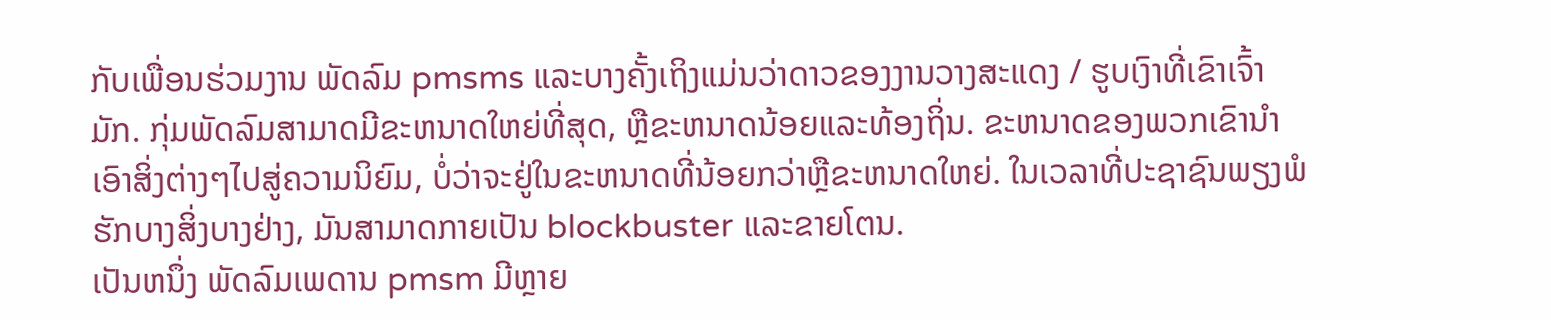ກັບເພື່ອນຮ່ວມງານ ພັດລົມ pmsms ແລະບາງຄັ້ງເຖິງແມ່ນວ່າດາວຂອງງານວາງສະແດງ / ຮູບເງົາທີ່ເຂົາເຈົ້າມັກ. ກຸ່ມພັດລົມສາມາດມີຂະຫນາດໃຫຍ່ທີ່ສຸດ, ຫຼືຂະຫນາດນ້ອຍແລະທ້ອງຖິ່ນ. ຂະຫນາດຂອງພວກເຂົານໍາເອົາສິ່ງຕ່າງໆໄປສູ່ຄວາມນິຍົມ, ບໍ່ວ່າຈະຢູ່ໃນຂະຫນາດທີ່ນ້ອຍກວ່າຫຼືຂະຫນາດໃຫຍ່. ໃນເວລາທີ່ປະຊາຊົນພຽງພໍຮັກບາງສິ່ງບາງຢ່າງ, ມັນສາມາດກາຍເປັນ blockbuster ແລະຂາຍໂຕນ.
ເປັນຫນຶ່ງ ພັດລົມເພດານ pmsm ມີຫຼາຍ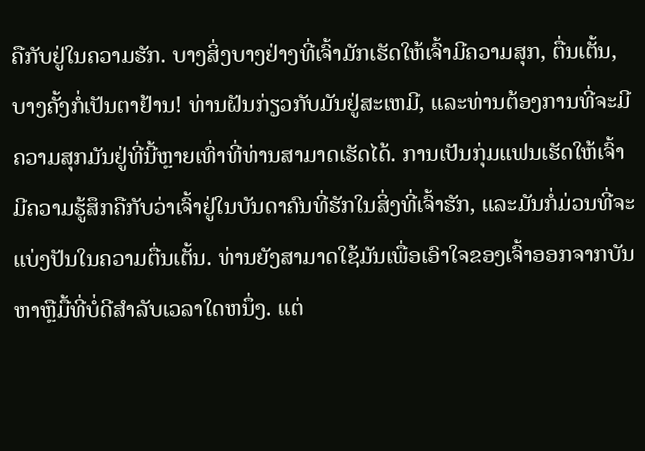ຄືກັບຢູ່ໃນຄວາມຮັກ. ບາງສິ່ງບາງຢ່າງທີ່ເຈົ້າມັກເຮັດໃຫ້ເຈົ້າມີຄວາມສຸກ, ຕື່ນເຕັ້ນ, ບາງຄັ້ງກໍ່ເປັນຕາຢ້ານ! ທ່ານຝັນກ່ຽວກັບມັນຢູ່ສະເຫມີ, ແລະທ່ານຕ້ອງການທີ່ຈະມີຄວາມສຸກມັນຢູ່ທີ່ນີ້ຫຼາຍເທົ່າທີ່ທ່ານສາມາດເຮັດໄດ້. ການເປັນກຸ່ມແຟນເຮັດໃຫ້ເຈົ້າມີຄວາມຮູ້ສຶກຄືກັບວ່າເຈົ້າຢູ່ໃນບັນດາຄົນທີ່ຮັກໃນສິ່ງທີ່ເຈົ້າຮັກ, ແລະມັນກໍ່ມ່ວນທີ່ຈະແບ່ງປັນໃນຄວາມຕື່ນເຕັ້ນ. ທ່ານຍັງສາມາດໃຊ້ມັນເພື່ອເອົາໃຈຂອງເຈົ້າອອກຈາກບັນຫາຫຼືມື້ທີ່ບໍ່ດີສໍາລັບເວລາໃດຫນຶ່ງ. ແຕ່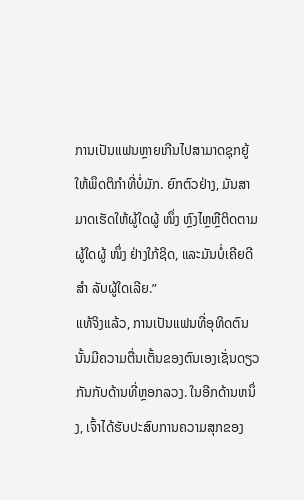ການເປັນແຟນຫຼາຍເກີນໄປສາມາດຊຸກຍູ້ໃຫ້ພຶດຕິກໍາທີ່ບໍ່ມັກ. ຍົກຕົວຢ່າງ, ມັນສາມາດເຮັດໃຫ້ຜູ້ໃດຜູ້ ໜຶ່ງ ຫຼົງໄຫຼຫຼືຕິດຕາມຜູ້ໃດຜູ້ ໜຶ່ງ ຢ່າງໃກ້ຊິດ, ແລະມັນບໍ່ເຄີຍດີ ສຳ ລັບຜູ້ໃດເລີຍ.”
ແທ້ຈິງແລ້ວ, ການເປັນແຟນທີ່ອຸທິດຕົນນັ້ນມີຄວາມຕື່ນເຕັ້ນຂອງຕົນເອງເຊັ່ນດຽວກັນກັບດ້ານທີ່ຫຼອກລວງ. ໃນອີກດ້ານຫນຶ່ງ, ເຈົ້າໄດ້ຮັບປະສົບການຄວາມສຸກຂອງ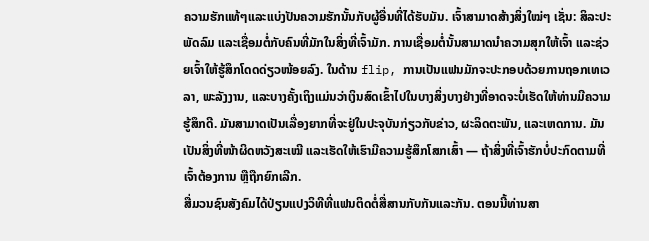ຄວາມຮັກແທ້ໆແລະແບ່ງປັນຄວາມຮັກນັ້ນກັບຜູ້ອື່ນທີ່ໄດ້ຮັບມັນ. ເຈົ້າສາມາດສ້າງສິ່ງໃໝ່ໆ ເຊັ່ນ: ສິລະປະພັດລົມ ແລະເຊື່ອມຕໍ່ກັບຄົນທີ່ມັກໃນສິ່ງທີ່ເຈົ້າມັກ. ການເຊື່ອມຕໍ່ນັ້ນສາມາດນຳຄວາມສຸກໃຫ້ເຈົ້າ ແລະຊ່ວຍເຈົ້າໃຫ້ຮູ້ສຶກໂດດດ່ຽວໜ້ອຍລົງ. ໃນດ້ານ flip, ການເປັນແຟນມັກຈະປະກອບດ້ວຍການຖອກເທເວລາ, ພະລັງງານ, ແລະບາງຄັ້ງເຖິງແມ່ນວ່າເງິນສົດເຂົ້າໄປໃນບາງສິ່ງບາງຢ່າງທີ່ອາດຈະບໍ່ເຮັດໃຫ້ທ່ານມີຄວາມຮູ້ສຶກດີ. ມັນສາມາດເປັນເລື່ອງຍາກທີ່ຈະຢູ່ໃນປະຈຸບັນກ່ຽວກັບຂ່າວ, ຜະລິດຕະພັນ, ແລະເຫດການ. ມັນເປັນສິ່ງທີ່ໜ້າຜິດຫວັງສະເໝີ ແລະເຮັດໃຫ້ເຮົາມີຄວາມຮູ້ສຶກໂສກເສົ້າ — ຖ້າສິ່ງທີ່ເຈົ້າຮັກບໍ່ປະກົດຕາມທີ່ເຈົ້າຕ້ອງການ ຫຼືຖືກຍົກເລີກ.
ສື່ມວນຊົນສັງຄົມໄດ້ປ່ຽນແປງວິທີທີ່ແຟນຕິດຕໍ່ສື່ສານກັບກັນແລະກັນ. ຕອນນີ້ທ່ານສາ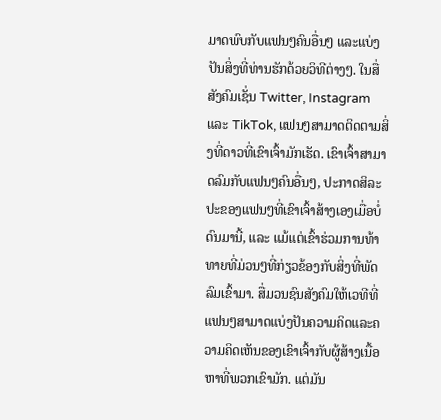ມາດພົບກັບແຟນໆຄົນອື່ນໆ ແລະແບ່ງປັນສິ່ງທີ່ທ່ານຮັກດ້ວຍວິທີຕ່າງໆ. ໃນສື່ສັງຄົມເຊັ່ນ Twitter, Instagram ແລະ TikTok, ແຟນໆສາມາດຕິດຕາມສິ່ງທີ່ດາວທີ່ເຂົາເຈົ້າມັກເຮັດ. ເຂົາເຈົ້າສາມາດລົມກັບແຟນໆຄົນອື່ນໆ, ປະກາດສິລະປະຂອງແຟນໆທີ່ເຂົາເຈົ້າສ້າງເອງເມື່ອບໍ່ດົນມານີ້, ແລະ ແມ້ແຕ່ເຂົ້າຮ່ວມການທ້າທາຍທີ່ມ່ວນໆທີ່ກ່ຽວຂ້ອງກັບສິ່ງທີ່ພັດລົມເຂົ້າມາ. ສື່ມວນຊົນສັງຄົມໃຫ້ເວທີທີ່ແຟນໆສາມາດແບ່ງປັນຄວາມຄິດແລະຄວາມຄິດເຫັນຂອງເຂົາເຈົ້າກັບຜູ້ສ້າງເນື້ອຫາທີ່ພວກເຂົາມັກ. ແຕ່ມັນ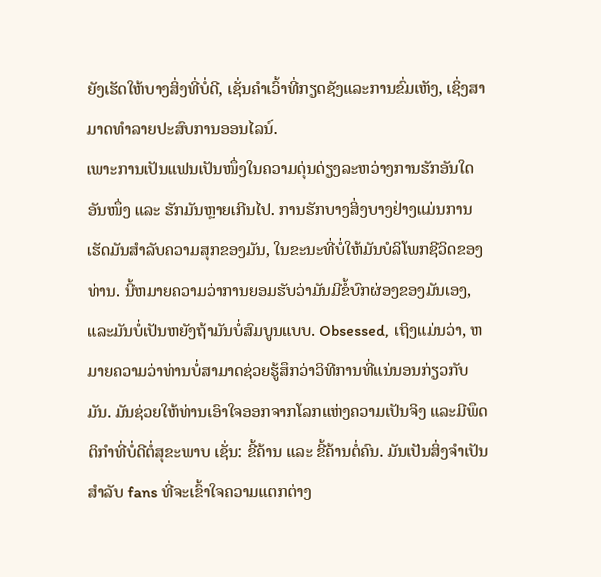ຍັງເຮັດໃຫ້ບາງສິ່ງທີ່ບໍ່ດີ, ເຊັ່ນຄໍາເວົ້າທີ່ກຽດຊັງແລະການຂົ່ມເຫັງ, ເຊິ່ງສາມາດທໍາລາຍປະສົບການອອນໄລນ໌.
ເພາະການເປັນແຟນເປັນໜຶ່ງໃນຄວາມດຸ່ນດ່ຽງລະຫວ່າງການຮັກອັນໃດອັນໜຶ່ງ ແລະ ຮັກມັນຫຼາຍເກີນໄປ. ການຮັກບາງສິ່ງບາງຢ່າງແມ່ນການເຮັດມັນສໍາລັບຄວາມສຸກຂອງມັນ, ໃນຂະນະທີ່ບໍ່ໃຫ້ມັນບໍລິໂພກຊີວິດຂອງທ່ານ. ນີ້ຫມາຍຄວາມວ່າການຍອມຮັບວ່າມັນມີຂໍ້ບົກຜ່ອງຂອງມັນເອງ, ແລະມັນບໍ່ເປັນຫຍັງຖ້າມັນບໍ່ສົມບູນແບບ. Obsessed, ເຖິງແມ່ນວ່າ, ຫມາຍຄວາມວ່າທ່ານບໍ່ສາມາດຊ່ວຍຮູ້ສຶກວ່າວິທີການທີ່ແນ່ນອນກ່ຽວກັບມັນ. ມັນຊ່ວຍໃຫ້ທ່ານເອົາໃຈອອກຈາກໂລກແຫ່ງຄວາມເປັນຈິງ ແລະມີພຶດຕິກຳທີ່ບໍ່ດີຕໍ່ສຸຂະພາບ ເຊັ່ນ: ຂີ້ຄ້ານ ແລະ ຂີ້ຄ້ານຕໍ່ຄົນ. ມັນເປັນສິ່ງຈໍາເປັນສໍາລັບ fans ທີ່ຈະເຂົ້າໃຈຄວາມແຕກຕ່າງ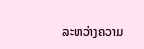ລະຫວ່າງຄວາມ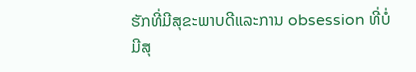ຮັກທີ່ມີສຸຂະພາບດີແລະການ obsession ທີ່ບໍ່ມີສຸ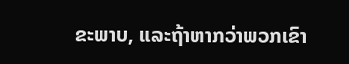ຂະພາບ, ແລະຖ້າຫາກວ່າພວກເຂົາ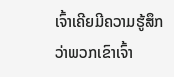ເຈົ້າເຄີຍມີຄວາມຮູ້ສຶກວ່າພວກເຂົາເຈົ້າ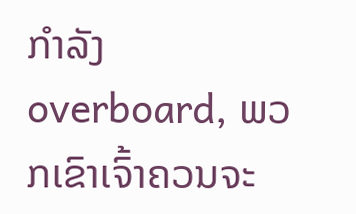ກໍາລັງ overboard, ພວກເຂົາເຈົ້າຄວນຈະ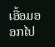ເອື້ອມອອກໄປ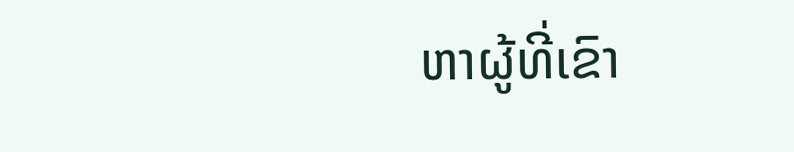ຫາຜູ້ທີ່ເຂົາ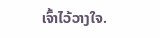ເຈົ້າໄວ້ວາງໃຈ.